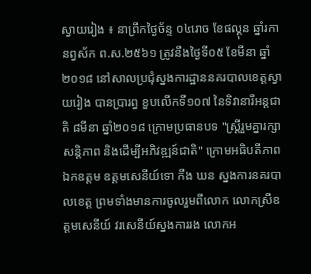ស្វាយរៀង ៖ នាព្រឹកថ្ងៃច័ន្ទ ០៤រោច ខែផល្គុន ឆ្នាំរកា នព្វស័ក ព.ស.២៥៦១ ត្រូវនឹងថ្ងៃទី០៥ ខែមីនា ឆ្នាំ២០១៨ នៅសាលប្រជុំស្នងការដ្ឋាននគរបាលខេត្តស្វាយរៀង បានប្រារព្ធ ខួបលើកទី១០៧ នៃទិវានារីអន្តជាតិ ៨មីនា ឆ្នាំ២០១៨ ក្រោមប្រធានបទ "ស្ត្រីរួមគ្នារក្សាសន្តិភាព និងដើម្បីអភិវឌ្ឍន៍ជាតិ" ក្រោមអធិបតីភាព ឯកឧត្តម ឧត្តមសេនីយ៍ទោ កឹង ឃន ស្នងការនគរបាលខេត្ត ព្រមទាំងមានការចូលរួមពីលោក លោកស្រីឧត្តមសេនីយ៍ វរសេនីយ៍ស្នងការរង លោកអ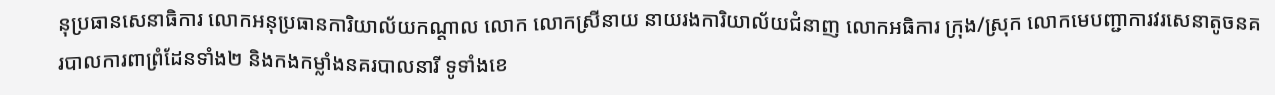នុប្រធានសេនាធិការ លោកអនុប្រធានការិយាល័យកណ្តាល លោក លោកស្រីនាយ នាយរងការិយាល័យជំនាញ លោកអធិការ ក្រុង/ស្រុក លោកមេបញ្ជាការវរសេនាតូចនគរបាលការពាព្រំដែនទាំង២ និងកងកម្លាំងនគរបាលនារី ទូទាំងខេ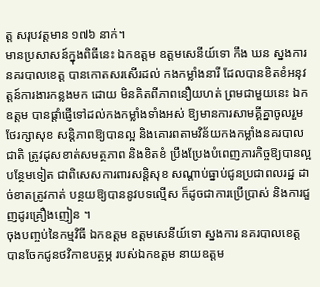ត្ត សរុបវត្តមាន ១៧៦ នាក់។
មានប្រសាសន៍ក្នុងពិធីនេះ ឯកឧត្តម ឧត្តមសេនីយ៍ទោ កឹង ឃន ស្នងការនគរបាលខេត្ត បានកោតសរសើរដល់ កងកម្លាំងនារី ដែលបានខិតខំអនុវត្តន៍ការងារកន្លងមក ដោយ មិនគិតពីភាពនឿយហត់ ព្រមជាមួយនេះ ឯកឧត្តម បានផ្តាំផ្ញើទៅដល់កងកម្លាំងទាំងអស់ ឱ្យមានការសាមគ្គីគ្នាចូលរួមថែរក្សាសុខ សន្តិភាពឱ្យបានល្អ និងគោរពតាមវិន័យកងកម្លាំងនគរបាលជាតិ ត្រូវដុសខាត់សមត្ថភាព និងខិតខំ ប្រឹងប្រែងបំពេញភារកិច្ចឱ្យបានល្អបន្ថែមទៀត ជាពិសេសការពារសន្តិសុខ សណ្តាប់ធ្នាប់ជូនប្រជាពលរដ្ឋ ដាច់ខាតត្រូវកាត់ បន្ថយឱ្យបាននូវបទល្មើស ក៏ដូចជាការប្រើប្រាស់ និងការជួញដូរគ្រឿងញៀន ។
ចុងបញ្ចប់នៃកម្មវិធី ឯកឧត្តម ឧត្តមសេនីយ៍ទោ ស្នងការ នគរបាលខេត្ត បានចែកជូនថវិកាឧបត្ថម្ភ របស់ឯកឧត្តម នាយឧត្តម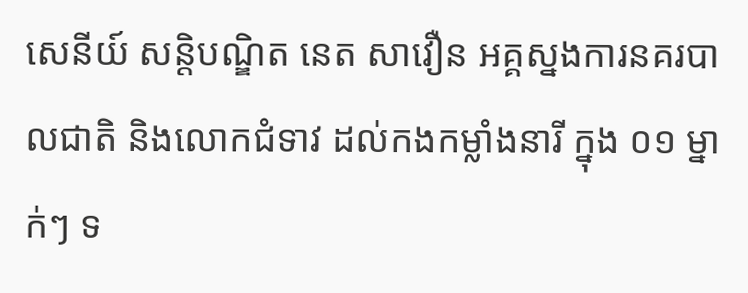សេនីយ៍ សន្តិបណ្ឌិត នេត សាវឿន អគ្គស្នងការនគរបាលជាតិ និងលោកជំទាវ ដល់កងកម្លាំងនារី ក្នុង ០១ ម្នាក់ៗ ទ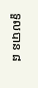ទួលបាន ៨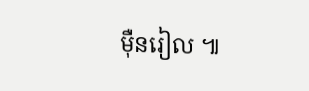ម៉ឺនរៀល ៕